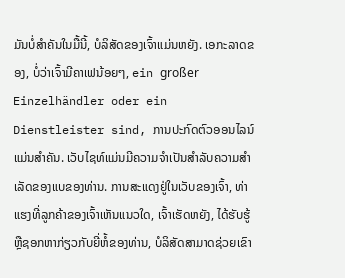ມັນບໍ່ສໍາຄັນໃນມື້ນີ້, ບໍລິສັດຂອງເຈົ້າແມ່ນຫຍັງ. ເອກະລາດຂອງ, ບໍ່ວ່າເຈົ້າມີຄາເຟນ້ອຍໆ, ein großer Einzelhändler oder ein Dienstleister sind, ການປະກົດຕົວອອນໄລນ໌ແມ່ນສໍາຄັນ. ເວັບໄຊທ໌ແມ່ນມີຄວາມຈໍາເປັນສໍາລັບຄວາມສໍາເລັດຂອງແບຂອງທ່ານ. ການສະແດງຢູ່ໃນເວັບຂອງເຈົ້າ, ທ່າແຮງທີ່ລູກຄ້າຂອງເຈົ້າເຫັນແນວໃດ, ເຈົ້າເຮັດຫຍັງ, ໄດ້ຮັບຮູ້ຫຼືຊອກຫາກ່ຽວກັບຍີ່ຫໍ້ຂອງທ່ານ, ບໍລິສັດສາມາດຊ່ວຍເຂົາ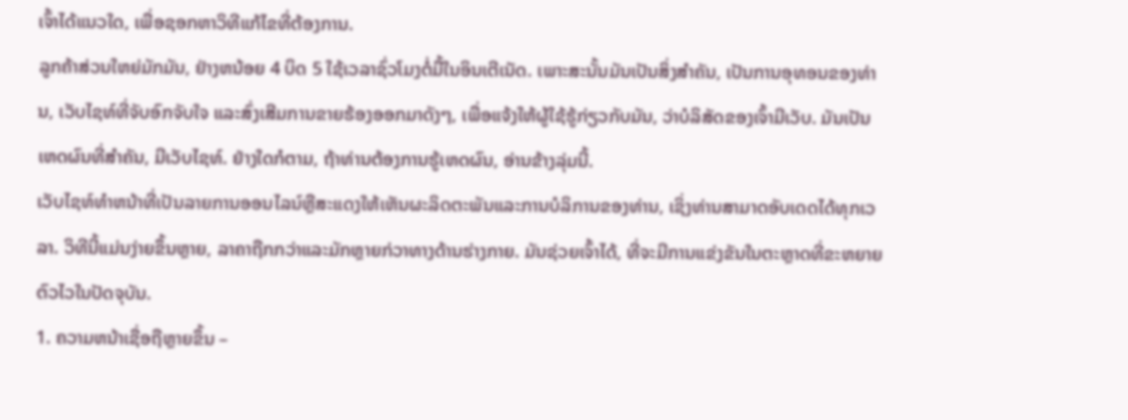ເຈົ້າໄດ້ແນວໃດ, ເພື່ອຊອກຫາວິທີແກ້ໄຂທີ່ຕ້ອງການ.
ລູກຄ້າສ່ວນໃຫຍ່ມັກມັນ, ຢ່າງຫນ້ອຍ 4 ບິດ 5 ໃຊ້ເວລາຊົ່ວໂມງຕໍ່ມື້ໃນອິນເຕີເນັດ. ເພາະສະນັ້ນມັນເປັນສິ່ງສໍາຄັນ, ເປັນການອຸທອນຂອງທ່ານ, ເວັບໄຊທ໌ທີ່ຈັບອົກຈັບໃຈ ແລະສົ່ງເສີມການຂາຍຮ້ອງອອກມາດັງໆ, ເພື່ອແຈ້ງໃຫ້ຜູ້ໃຊ້ຮູ້ກ່ຽວກັບມັນ, ວ່າບໍລິສັດຂອງເຈົ້າມີເວັບ. ມັນເປັນເຫດຜົນທີ່ສໍາຄັນ, ມີເວັບໄຊທ໌. ຢ່າງໃດກໍຕາມ, ຖ້າທ່ານຕ້ອງການຮູ້ເຫດຜົນ, ອ່ານຂ້າງລຸ່ມນີ້.
ເວັບໄຊທ໌ທໍາຫນ້າທີ່ເປັນລາຍການອອນໄລນ໌ຫຼືສະແດງໃຫ້ເຫັນຜະລິດຕະພັນແລະການບໍລິການຂອງທ່ານ, ເຊິ່ງທ່ານສາມາດອັບເດດໄດ້ທຸກເວລາ. ວິທີນີ້ແມ່ນງ່າຍຂຶ້ນຫຼາຍ, ລາຄາຖືກກວ່າແລະມັກຫຼາຍກ່ວາທາງດ້ານຮ່າງກາຍ. ມັນຊ່ວຍເຈົ້າໄດ້, ທີ່ຈະມີການແຂ່ງຂັນໃນຕະຫຼາດທີ່ຂະຫຍາຍຕົວໄວໃນປັດຈຸບັນ.
1. ຄວາມຫນ້າເຊື່ອຖືຫຼາຍຂຶ້ນ –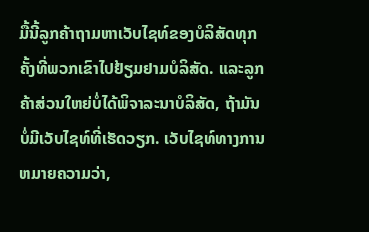ມື້ນີ້ລູກຄ້າຖາມຫາເວັບໄຊທ໌ຂອງບໍລິສັດທຸກຄັ້ງທີ່ພວກເຂົາໄປຢ້ຽມຢາມບໍລິສັດ. ແລະລູກຄ້າສ່ວນໃຫຍ່ບໍ່ໄດ້ພິຈາລະນາບໍລິສັດ, ຖ້າມັນບໍ່ມີເວັບໄຊທ໌ທີ່ເຮັດວຽກ. ເວັບໄຊທ໌ທາງການຫມາຍຄວາມວ່າ,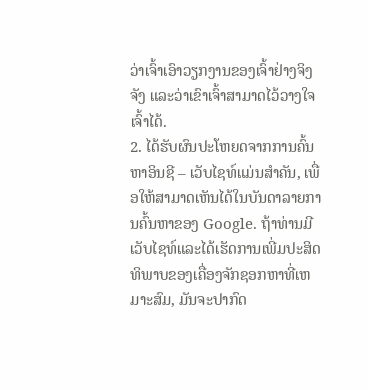ວ່າເຈົ້າເອົາວຽກງານຂອງເຈົ້າຢ່າງຈິງຈັງ ແລະວ່າເຂົາເຈົ້າສາມາດໄວ້ວາງໃຈເຈົ້າໄດ້.
2. ໄດ້ຮັບຜົນປະໂຫຍດຈາກການຄົ້ນຫາອິນຊີ – ເວັບໄຊທ໌ແມ່ນສໍາຄັນ, ເພື່ອໃຫ້ສາມາດເຫັນໄດ້ໃນບັນດາລາຍການຄົ້ນຫາຂອງ Google. ຖ້າທ່ານມີເວັບໄຊທ໌ແລະໄດ້ເຮັດການເພີ່ມປະສິດທິພາບຂອງເຄື່ອງຈັກຊອກຫາທີ່ເຫມາະສົມ, ມັນຈະປາກົດ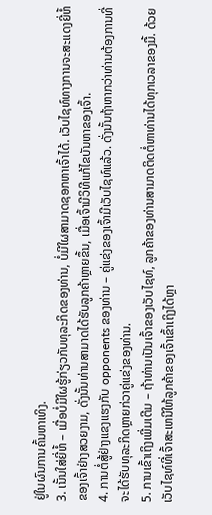ຢູ່ໃນຜົນການຄົ້ນຫາເທິງ.
3. ເນັ້ນໃສ່ຍີ່ຫໍ້ – ເມື່ອບໍ່ມີໃຜຮູ້ກ່ຽວກັບທຸລະກິດຂອງທ່ານ, ບໍ່ມີໃຜສາມາດຊອກຫາເຈົ້າໄດ້. ເວັບໄຊທ໌ທາງການຈະສະແດງຍີ່ຫໍ້ຂອງເຈົ້າຢ່າງສວຍງາມ, ດັ່ງນັ້ນທ່ານສາມາດໄດ້ຮັບລູກຄ້າຫຼາຍຂຶ້ນ, ເມື່ອເຈົ້າມີວິທີແກ້ໄຂບັນຫາຂອງເຈົ້າ.
4. ການຕໍ່ສູ້ຢ່າງແຂງແຮງກັບ opponents ຂອງທ່ານ – ຄູ່ແຂ່ງຂອງເຈົ້າມີເວັບໄຊທ໌ແລ້ວ. ດັ່ງນັ້ນຖ້າຫາກວ່າທ່ານຕ້ອງການທີ່ຈະໄດ້ຮັບທຸລະກິດຫຼາຍກ່ວາຄູ່ແຂ່ງຂອງທ່ານ.
5. ການເຂົ້າເຖິງເພີ່ມເຕີມ – ຖ້າທ່ານເປັນເຈົ້າຂອງເວັບໄຊທ໌, ລູກຄ້າຂອງທ່ານສາມາດຕິດຕໍ່ຫາທ່ານໄດ້ທຸກເວລາຂອງມື້. ດ້ວຍເວັບໄຊທ໌ທີ່ເຈົ້າສະເຫນີໃຫ້ລູກຄ້າຂອງເຈົ້າເຂົ້າເຖິງໄດ້ຫຼາ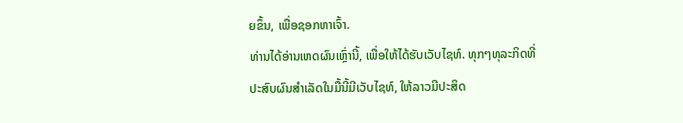ຍຂຶ້ນ, ເພື່ອຊອກຫາເຈົ້າ.
ທ່ານໄດ້ອ່ານເຫດຜົນເຫຼົ່ານີ້, ເພື່ອໃຫ້ໄດ້ຮັບເວັບໄຊທ໌. ທຸກໆທຸລະກິດທີ່ປະສົບຜົນສໍາເລັດໃນມື້ນີ້ມີເວັບໄຊທ໌, ໃຫ້ລາວມີປະສິດ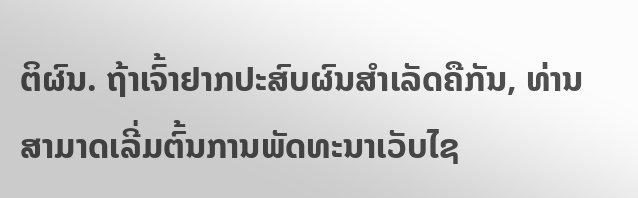ຕິຜົນ. ຖ້າເຈົ້າຢາກປະສົບຜົນສໍາເລັດຄືກັນ, ທ່ານສາມາດເລີ່ມຕົ້ນການພັດທະນາເວັບໄຊ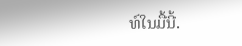ທ໌ໃນມື້ນີ້.